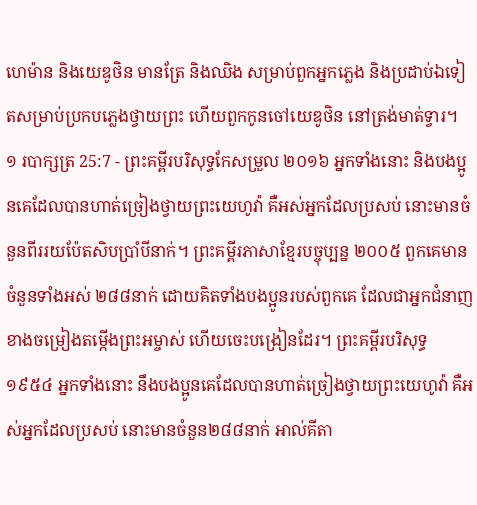ហេម៉ាន និងយេឌូថិន មានត្រែ និងឈិង សម្រាប់ពួកអ្នកភ្លេង និងប្រដាប់ឯទៀតសម្រាប់ប្រកបភ្លេងថ្វាយព្រះ ហើយពួកកូនចៅយេឌូថិន នៅត្រង់មាត់ទ្វារ។
១ របាក្សត្រ 25:7 - ព្រះគម្ពីរបរិសុទ្ធកែសម្រួល ២០១៦ អ្នកទាំងនោះ និងបងប្អូនគេដែលបានហាត់ច្រៀងថ្វាយព្រះយេហូវ៉ា គឺអស់អ្នកដែលប្រសប់ នោះមានចំនួនពីររយប៉ែតសិបប្រាំបីនាក់។ ព្រះគម្ពីរភាសាខ្មែរបច្ចុប្បន្ន ២០០៥ ពួកគេមានចំនួនទាំងអស់ ២៨៨នាក់ ដោយគិតទាំងបងប្អូនរបស់ពួកគេ ដែលជាអ្នកជំនាញខាងចម្រៀងតម្កើងព្រះអម្ចាស់ ហើយចេះបង្រៀនដែរ។ ព្រះគម្ពីរបរិសុទ្ធ ១៩៥៤ អ្នកទាំងនោះ នឹងបងប្អូនគេដែលបានហាត់ច្រៀងថ្វាយព្រះយេហូវ៉ា គឺអស់អ្នកដែលប្រសប់ នោះមានចំនួន២៨៨នាក់ អាល់គីតា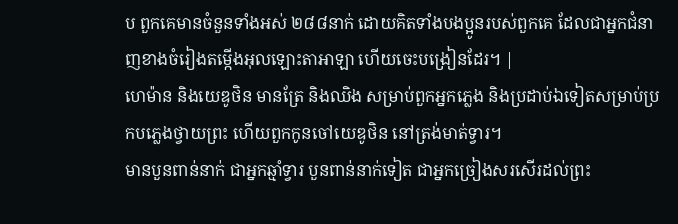ប ពួកគេមានចំនួនទាំងអស់ ២៨៨នាក់ ដោយគិតទាំងបងប្អូនរបស់ពួកគេ ដែលជាអ្នកជំនាញខាងចំរៀងតម្កើងអុលឡោះតាអាឡា ហើយចេះបង្រៀនដែរ។ |
ហេម៉ាន និងយេឌូថិន មានត្រែ និងឈិង សម្រាប់ពួកអ្នកភ្លេង និងប្រដាប់ឯទៀតសម្រាប់ប្រកបភ្លេងថ្វាយព្រះ ហើយពួកកូនចៅយេឌូថិន នៅត្រង់មាត់ទ្វារ។
មានបួនពាន់នាក់ ជាអ្នកឆ្មាំទ្វារ បួនពាន់នាក់ទៀត ជាអ្នកច្រៀងសរសើរដល់ព្រះ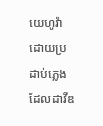យេហូវ៉ា ដោយប្រដាប់ភ្លេង ដែលដាវីឌ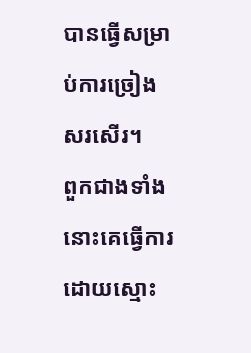បានធ្វើសម្រាប់ការច្រៀងសរសើរ។
ពួកជាងទាំងនោះគេធ្វើការដោយស្មោះ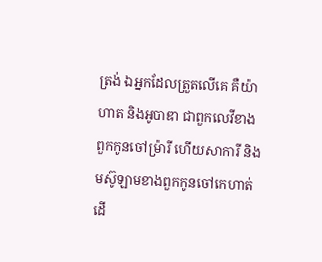ត្រង់ ឯអ្នកដែលត្រួតលើគេ គឺយ៉ាហាត និងអូបាឌា ជាពួកលេវីខាងពួកកូនចៅម្រ៉ារី ហើយសាការី និងមស៊ូឡាមខាងពួកកូនចៅកេហាត់ ដើ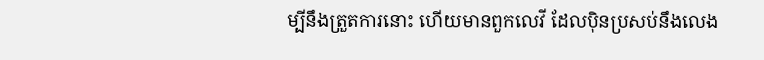ម្បីនឹងត្រួតការនោះ ហើយមានពួកលេវី ដែលប៉ិនប្រសប់នឹងលេង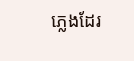ភ្លេងដែរ